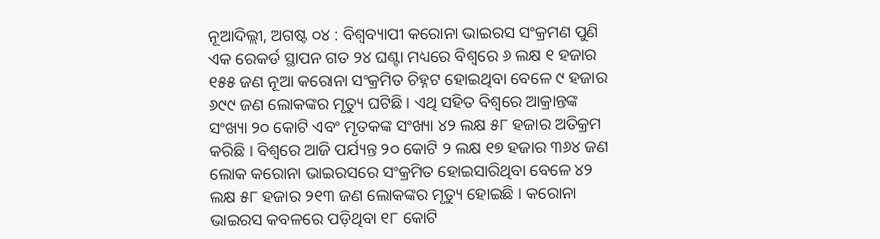ନୂଆଦିଲ୍ଲୀ, ଅଗଷ୍ଟ ୦୪ : ବିଶ୍ୱବ୍ୟାପୀ କରୋନା ଭାଇରସ ସଂକ୍ରମଣ ପୁଣି ଏକ ରେକର୍ଡ ସ୍ଥାପନ ଗତ ୨୪ ଘଣ୍ଟା ମଧ୍ୟରେ ବିଶ୍ୱରେ ୬ ଲକ୍ଷ ୧ ହଜାର ୧୫୫ ଜଣ ନୂଆ କରୋନା ସଂକ୍ରମିତ ଚିହ୍ନଟ ହୋଇଥିବା ବେଳେ ୯ ହଜାର ୬୯୯ ଜଣ ଲୋକଙ୍କର ମୃତ୍ୟୁ ଘଟିଛି । ଏଥି ସହିତ ବିଶ୍ୱରେ ଆକ୍ରାନ୍ତଙ୍କ ସଂଖ୍ୟା ୨୦ କୋଟି ଏବଂ ମୃତକଙ୍କ ସଂଖ୍ୟା ୪୨ ଲକ୍ଷ ୫୮ ହଜାର ଅତିକ୍ରମ କରିଛି । ବିଶ୍ୱରେ ଆଜି ପର୍ଯ୍ୟନ୍ତ ୨୦ କୋଟି ୨ ଲକ୍ଷ ୧୭ ହଜାର ୩୬୪ ଜଣ ଲୋକ କରୋନା ଭାଇରସରେ ସଂକ୍ରମିତ ହୋଇସାରିଥିବା ବେଳେ ୪୨ ଲକ୍ଷ ୫୮ ହଜାର ୨୧୩ ଜଣ ଲୋକଙ୍କର ମୃତ୍ୟୁ ହୋଇଛି । କରୋନା ଭାଇରସ କବଳରେ ପଡ଼ିଥିବା ୧୮ କୋଟି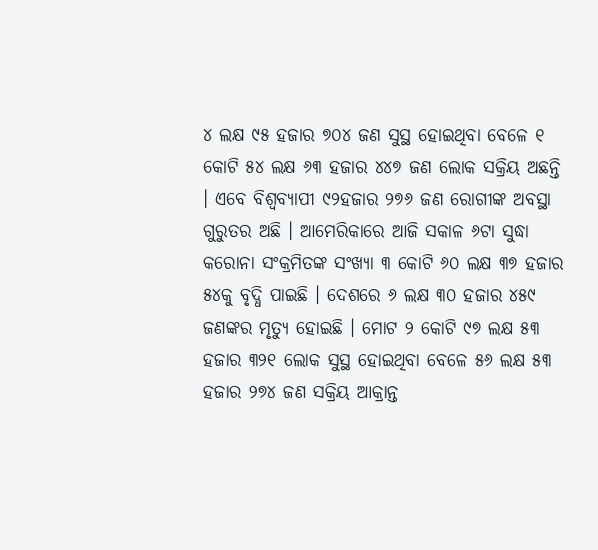୪ ଲକ୍ଷ ୯୫ ହଜାର ୭୦୪ ଜଣ ସୁସ୍ଥ ହୋଇଥିବା ବେଳେ ୧ କୋଟି ୫୪ ଲକ୍ଷ ୬୩ ହଜାର ୪୪୭ ଜଣ ଲୋକ ସକ୍ରିୟ ଅଛନ୍ତି । ଏବେ ବିଶ୍ୱବ୍ୟାପୀ ୯୨ହଜାର ୨୭୬ ଜଣ ରୋଗୀଙ୍କ ଅବସ୍ଥା ଗୁରୁତର ଅଛି । ଆମେରିକାରେ ଆଜି ସକାଳ ୬ଟା ସୁଦ୍ଧା କରୋନା ସଂକ୍ରମିତଙ୍କ ସଂଖ୍ୟା ୩ କୋଟି ୬୦ ଲକ୍ଷ ୩୭ ହଜାର ୫୪କୁ ବୃଦ୍ଧି ପାଇଛି । ଦେଶରେ ୬ ଲକ୍ଷ ୩୦ ହଜାର ୪୫୯ ଜଣଙ୍କର ମୃତ୍ୟୁ ହୋଇଛି । ମୋଟ ୨ କୋଟି ୯୭ ଲକ୍ଷ ୫୩ ହଜାର ୩୨୧ ଲୋକ ସୁସ୍ଥ ହୋଇଥିବା ବେଳେ ୫୬ ଲକ୍ଷ ୫୩ ହଜାର ୨୭୪ ଜଣ ସକ୍ରିୟ ଆକ୍ରାନ୍ତ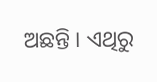ଅଛନ୍ତି । ଏଥିରୁ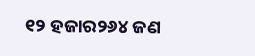୧୨ ହଜାର୨୬୪ ଜଣ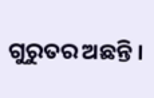ଗୁରୁତର ଅଛନ୍ତି ।